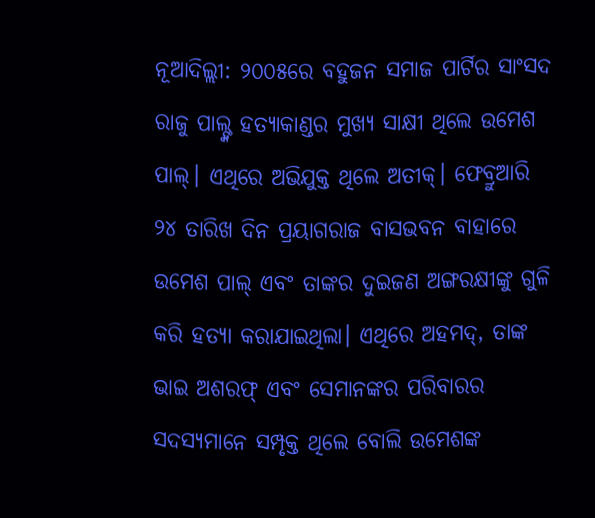ନୂଆଦିଲ୍ଲୀ: ୨୦୦୫ରେ ବହୁଜନ ସମାଜ ପାର୍ଟିର ସାଂସଦ ରାଜୁ ପାଲ୍ଙ୍କ ହତ୍ୟାକାଣ୍ଡର ମୁଖ୍ୟ ସାକ୍ଷୀ ଥିଲେ ଉମେଶ ପାଲ୍। ଏଥିରେ ଅଭିଯୁକ୍ତ ଥିଲେ ଅତୀକ୍। ଫେବ୍ରୁଆରି ୨୪ ତାରିଖ ଦିନ ପ୍ରୟାଗରାଜ ବାସଭବନ ବାହାରେ ଉମେଶ ପାଲ୍ ଏବଂ ତାଙ୍କର ଦୁଇଜଣ ଅଙ୍ଗରକ୍ଷୀଙ୍କୁ ଗୁଳି କରି ହତ୍ୟା କରାଯାଇଥିଲା। ଏଥିରେ ଅହମଦ୍, ତାଙ୍କ ଭାଇ ଅଶରଫ୍ ଏବଂ ସେମାନଙ୍କର ପରିବାରର ସଦସ୍ୟମାନେ ସମ୍ପୃକ୍ତ ଥିଲେ ବୋଲି ଉମେଶଙ୍କ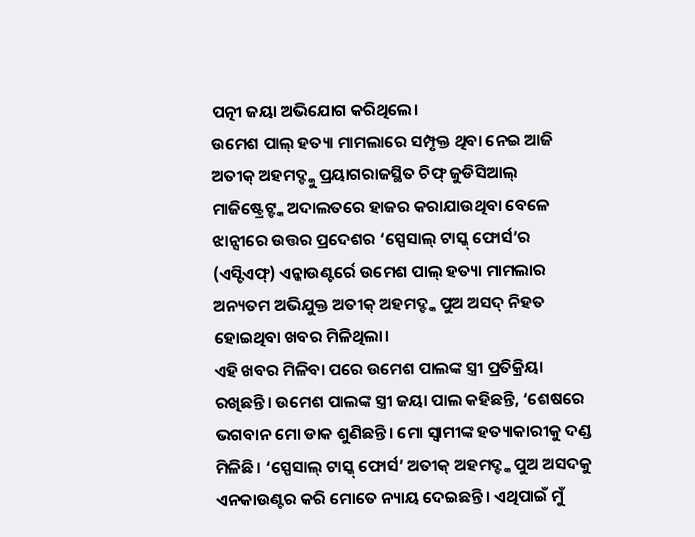ପତ୍ନୀ ଜୟା ଅଭିଯୋଗ କରିଥିଲେ।
ଉମେଶ ପାଲ୍ ହତ୍ୟା ମାମଲାରେ ସମ୍ପୃକ୍ତ ଥିବା ନେଇ ଆଜି ଅତୀକ୍ ଅହମଦ୍ଙ୍କୁ ପ୍ରୟାଗରାଜସ୍ଥିତ ଚିଫ୍ ଜୁଡିସିଆଲ୍ ମାଜିଷ୍ଟ୍ରେଟ୍ଙ୍କ ଅଦାଲତରେ ହାଜର କରାଯାଉଥିବା ବେଳେ ଝାନ୍ସୀରେ ଉତ୍ତର ପ୍ରଦେଶର ‘ସ୍ପେସାଲ୍ ଟାସ୍କ୍ ଫୋର୍ସ’ର (ଏସ୍ଟିଏଫ୍) ଏନ୍କାଉଣ୍ଟର୍ରେ ଉମେଶ ପାଲ୍ ହତ୍ୟା ମାମଲାର ଅନ୍ୟତମ ଅଭିଯୁକ୍ତ ଅତୀକ୍ ଅହମଦ୍ଙ୍କ ପୁଅ ଅସଦ୍ ନିହତ ହୋଇଥିବା ଖବର ମିଳିଥିଲା।
ଏହି ଖବର ମିଳିବା ପରେ ଉମେଶ ପାଲଙ୍କ ସ୍ତ୍ରୀ ପ୍ରତିକ୍ରିୟା ରଖିଛନ୍ତି। ଉମେଶ ପାଲଙ୍କ ସ୍ତ୍ରୀ ଜୟା ପାଲ କହିଛନ୍ତି, ‘ଶେଷରେ ଭଗବାନ ମୋ ଡାକ ଶୁଣିଛନ୍ତି। ମୋ ସ୍ବାମୀଙ୍କ ହତ୍ୟାକାରୀକୁ ଦଣ୍ଡ ମିଳିଛି। ‘ସ୍ପେସାଲ୍ ଟାସ୍କ୍ ଫୋର୍ସ’ ଅତୀକ୍ ଅହମଦ୍ଙ୍କ ପୁଅ ଅସଦକୁ ଏନକାଉଣ୍ଟର କରି ମୋତେ ନ୍ୟାୟ ଦେଇଛନ୍ତି। ଏଥିପାଇଁ ମୁଁ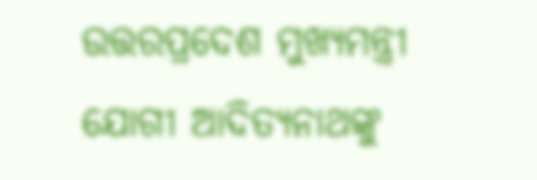ଉତ୍ତରପ୍ରଦେଶ ମୁଖ୍ୟମନ୍ତ୍ରୀ ଯୋଗୀ ଆଦିତ୍ୟନାଥଙ୍କୁ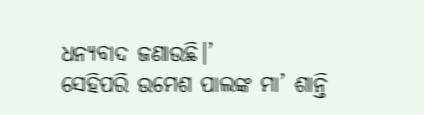ଧନ୍ୟବାଦ ଜଣାଉଛି।’
ସେହିପରି ଉମେଶ ପାଲଙ୍କ ମା’ ଶାନ୍ତି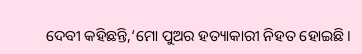ଦେବୀ କହିଛନ୍ତି,‘ମୋ ପୁଅର ହତ୍ୟାକାରୀ ନିହତ ହୋଇଛି।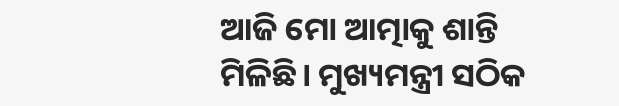ଆଜି ମୋ ଆତ୍ମାକୁ ଶାନ୍ତି ମିଳିଛି। ମୁଖ୍ୟମନ୍ତ୍ରୀ ସଠିକ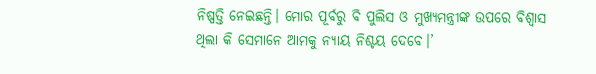ନିଷ୍ପତ୍ତି ନେଇଛନ୍ତି। ମୋର ପୂର୍ବରୁ ବି ପୁଲିସ ଓ ମୁଖ୍ୟମନ୍ତ୍ରୀଙ୍କ ଉପରେ ବିଶ୍ବାସ ଥିଲା କି ସେମାନେ ଆମକୁ ନ୍ୟାୟ ନିଶ୍ଚୟ ଦେବେ।’